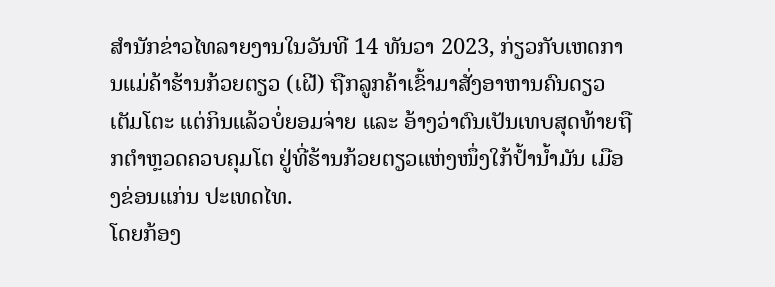ສຳນັກຂ່າວໄທລາຍງານໃນວັນທີ 14 ທັນວາ 2023, ກ່ຽວກັບເຫດການແມ່ຄ້າຮ້ານກ້ວຍຕຽວ (ເຝີ) ຖືກລູກຄ້າເຂົ້າມາສັ່ງອາຫານຄົນດຽວເຕັມໂຕະ ແຕ່ກິນແລ້ວບໍ່ຍອມຈ່າຍ ແລະ ອ້າງວ່າຕົນເປັນເທບສຸດທ້າຍຖືກຕຳຫຼວດຄວບຄຸມໂຕ ຢູ່ທີ່ຮ້ານກ້ວຍຕຽວແຫ່ງໜຶ່ງໃກ້ປໍ້ານໍ້າມັນ ເມືອງຂ່ອນແກ່ນ ປະເທດໄທ.
ໂດຍກ້ອງ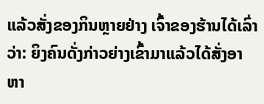ແລ້ວສັ່ງຂອງກິນຫຼາຍຢ່າງ ເຈົ້າຂອງຮ້ານໄດ້ເລົ່າວ່າ: ຍິງຄົນດັ່ງກ່າວຍ່າງເຂົ້າມາແລ້ວໄດ້ສັ່ງອາຫາ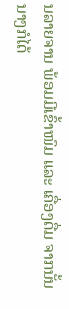ນລາຍຈານ ພ້ອມມີເຂົ້າໜົມ ແລະ ເຄື່ອງດື່ມ ຈາກນັ້ນນາງກໍໄດ້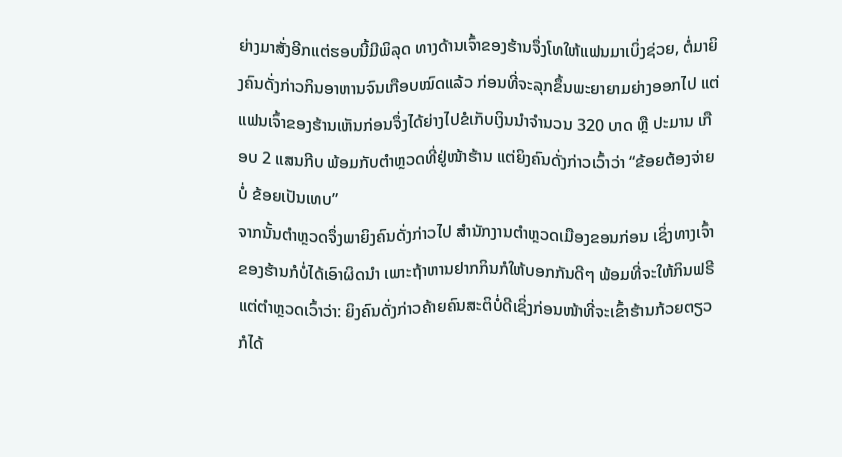ຍ່າງມາສັ່ງອີກແຕ່ຮອບນີ້ມີພິລຸດ ທາງດ້ານເຈົ້າຂອງຮ້ານຈຶ່ງໂທໃຫ້ແຟນມາເບິ່ງຊ່ວຍ, ຕໍ່ມາຍິງຄົນດັ່ງກ່າວກິນອາຫານຈົນເກືອບໝົດແລ້ວ ກ່ອນທີ່ຈະລຸກຂຶ້ນພະຍາຍາມຍ່າງອອກໄປ ແຕ່ແຟນເຈົ້າຂອງຮ້ານເຫັນກ່ອນຈຶ່ງໄດ້ຍ່າງໄປຂໍເກັບເງິນນຳຈຳນວນ 320 ບາດ ຫຼື ປະມານ ເກືອບ 2 ແສນກີບ ພ້ອມກັບຕຳຫຼວດທີ່ຢູ່ໜ້າຮ້ານ ແຕ່ຍິງຄົນດັ່ງກ່າວເວົ້າວ່າ “ຂ້ອຍຕ້ອງຈ່າຍບໍ່ ຂ້ອຍເປັນເທບ”
ຈາກນັ້ນຕຳຫຼວດຈຶ່ງພາຍິງຄົນດັ່ງກ່າວໄປ ສຳນັກງານຕຳຫຼວດເມືອງຂອນກ່ອນ ເຊິ່ງທາງເຈົ້າຂອງຮ້ານກໍບໍ່ໄດ້ເອົາຜິດນຳ ເພາະຖ້າຫານຢາກກິນກໍໃຫ້ບອກກັນດີໆ ພ້ອມທີ່ຈະໃຫ້ກິນຟຣີ ແຕ່ຕຳຫຼວດເວົ້າວ່າ: ຍິງຄົນດັ່ງກ່າວຄ້າຍຄົນສະຕິບໍ່ດີເຊິ່ງກ່ອນໜ້າທີ່ຈະເຂົ້າຮ້ານກ້ວຍຕຽວ ກໍໄດ້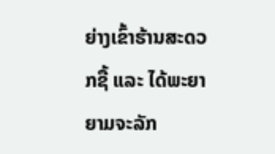ຍ່າງເຂົ້າຮ້ານສະດວກຊື້ ແລະ ໄດ້ພະຍາຍາມຈະລັກ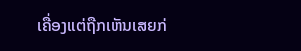ເຄື່ອງແຕ່ຖືກເຫັນເສຍກ່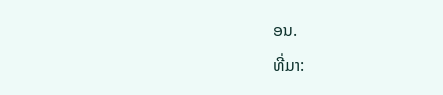ອນ.
ທີ່ມາ: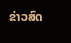ຂ່າວສົດ